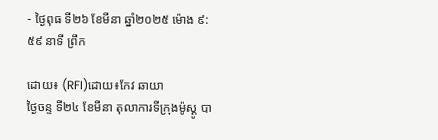- ថ្ងៃពុធ ទី២៦ ខែមីនា ឆ្នាំ២០២៥ ម៉ោង ៩:៥៩ នាទី ព្រឹក

ដោយ៖ (RFI)ដោយ៖កែវ ឆាយា
ថ្ងៃចន្ទ ទី២៤ ខែមីនា តុលាការទីក្រុងម៉ូស្គូ បា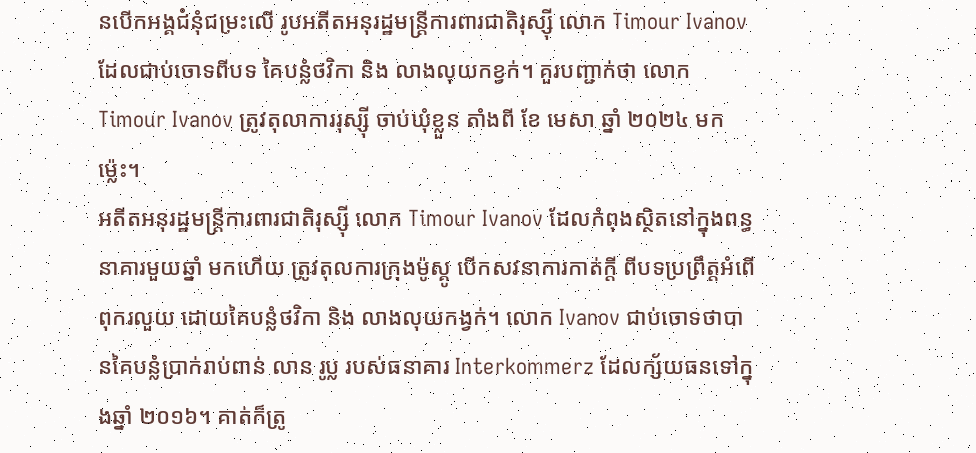នបើកអង្គជំនុំជម្រះលើ រូបអតីតអនុរដ្ឋមន្ត្រីការពារជាតិរុស្ស៊ី លោក Timour Ivanov ដែលជាប់ចោទពីបទ គៃបន្លំថវិកា និង លាងលុយកខ្វក់។ គួរបញ្ជាក់ថា លោក Timour Ivanov ត្រូវតុលាការរុស្ស៊ី ចាប់ឃុំខ្លួន តាំងពី ខែ មេសា ឆ្នាំ ២០២៤ មកម៉្លេះ។
អតីតអនុរដ្ឋមន្ត្រីការពារជាតិរុស្ស៊ី លោក Timour Ivanov ដែលកំពុងស្ថិតនៅក្នុងពន្ធនាគារមួយឆ្នាំ មកហើយ ត្រូវតុលការក្រុងម៉ូស្គូ បើកសវនាការកាត់ក្តី ពីបទប្រព្រឹត្តអំពើពុករលួយ ដោយគៃបន្លំថវិកា និង លាងលុយកង្វក់។ លោក Ivanov ជាប់ចោទថាបានគៃបន្លំប្រាក់រាប់ពាន់ លាន រូប្ល របស់ធនាគារ Interkommerz ដែលក្ស័យធនទៅក្នុងឆ្នាំ ២០១៦។ គាត់ក៏ត្រូ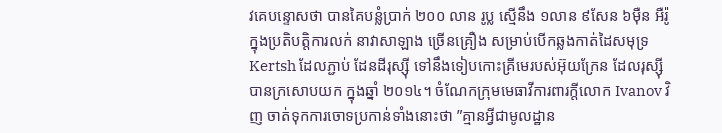វគេបន្ទោសថា បានគៃបន្លំប្រាក់ ២០០ លាន រូប្ល ស្មើនឹង ១លាន ៩សែន ៦ម៉ឺន អឺរ៉ូ ក្នុងប្រតិបត្តិការលក់ នាវាសាឡាង ច្រើនគ្រឿង សម្រាប់បើកឆ្លងកាត់ដៃសមុទ្រ Kertsh ដែលភ្ជាប់ ដែនដីរុស្ស៊ី ទៅនឹងទៀបកោះគ្រីមេរបស់អ៊ុយក្រែន ដែលរុស្ស៊ីបានក្រសោបយក ក្នុងឆ្នាំ ២០១៤។ ចំណែកក្រុមមេធាវីការពារក្តីលោក Ivanov វិញ ចាត់ទុកការចោទប្រកាន់ទាំងនោះថា ”គ្មានអ្វីជាមូលដ្ឋាន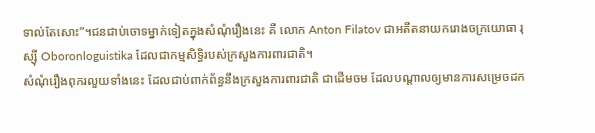ទាល់តែសោះ”។ជនជាប់ចោទម្នាក់ទៀតក្នុងសំណុំរឿងនេះ គឺ លោក Anton Filatov ជាអតីតនាយករោងចក្រយោធា រុស្ស៊ី Oboronloguistika ដែលជាកម្មសិទ្ធិរបស់ក្រសួងការពារជាតិ។
សំណុំរឿងពុករលួយទាំងនេះ ដែលជាប់ពាក់ព័ន្ធនឹងក្រសួងការពារជាតិ ជាដើមចម ដែលបណ្តាលឲ្យមានការសម្រេចដក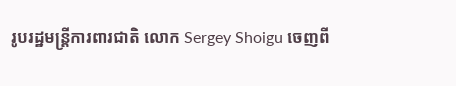រូបរដ្ឋមន្ត្រីការពារជាតិ លោក Sergey Shoigu ចេញពី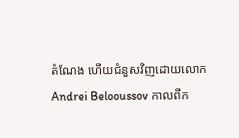តំណែង ហើយជំនួសវិញដោយលោក Andrei Belooussov កាលពីក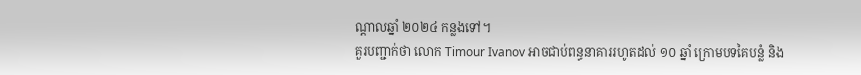ណ្តាលឆ្នាំ ២០២៤ កន្លងទៅ។
គួរបញ្ជាក់ថា លោក Timour Ivanov អាចជាប់ពន្ធនាគាររហូតដល់ ១០ ឆ្នាំ ក្រោមបទគៃបន្លំ និង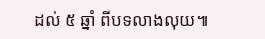ដល់ ៥ ឆ្នាំ ពីបទលាងលុយ៕